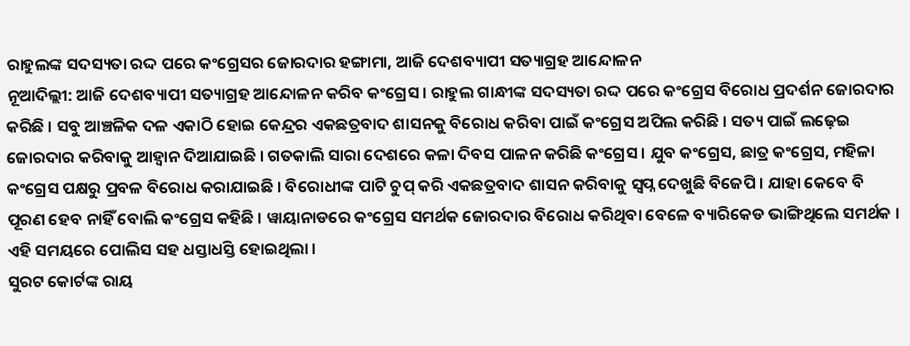ରାହୁଲଙ୍କ ସଦସ୍ୟତା ରଦ୍ଦ ପରେ କଂଗ୍ରେସର ଜୋରଦାର ହଙ୍ଗାମା, ଆଜି ଦେଶବ୍ୟାପୀ ସତ୍ୟାଗ୍ରହ ଆନ୍ଦୋଳନ
ନୂଆଦିଲ୍ଲୀ: ଆଜି ଦେଶବ୍ୟାପୀ ସତ୍ୟାଗ୍ରହ ଆନ୍ଦୋଳନ କରିବ କଂଗ୍ରେସ । ରାହୁଲ ଗାନ୍ଧୀଙ୍କ ସଦସ୍ୟତା ରଦ୍ଦ ପରେ କଂଗ୍ରେସ ବିରୋଧ ପ୍ରଦର୍ଶନ ଜୋରଦାର କରିଛି । ସବୁ ଆଞ୍ଚଳିକ ଦଳ ଏକାଠି ହୋଇ କେନ୍ଦ୍ରର ଏକଛତ୍ରବାଦ ଶାସନକୁ ବିରୋଧ କରିବା ପାଇଁ କଂଗ୍ରେସ ଅପିଲ କରିଛି । ସତ୍ୟ ପାଇଁ ଲଢ଼େଇ ଜୋରଦାର କରିବାକୁ ଆହ୍ବାନ ଦିଆଯାଇଛି । ଗତକାଲି ସାରା ଦେଶରେ କଳା ଦିବସ ପାଳନ କରିଛି କଂଗ୍ରେସ । ଯୁବ କଂଗ୍ରେସ, ଛାତ୍ର କଂଗ୍ରେସ, ମହିଳା କଂଗ୍ରେସ ପକ୍ଷରୁ ପ୍ରବଳ ବିରୋଧ କରାଯାଇଛି । ବିରୋଧୀଙ୍କ ପାଟି ଚୁପ୍ କରି ଏକଛତ୍ରବାଦ ଶାସନ କରିବାକୁ ସ୍ବପ୍ନ ଦେଖୁଛି ବିଜେପି । ଯାହା କେବେ ବି ପୂରଣ ହେବ ନାହିଁ ବୋଲି କଂଗ୍ରେସ କହିଛି । ୱାୟାନାଡରେ କଂଗ୍ରେସ ସମର୍ଥକ ଜୋରଦାର ବିରୋଧ କରିଥିବା ବେଳେ ବ୍ୟାରିକେଡ ଭାଙ୍ଗିଥିଲେ ସମର୍ଥକ । ଏହି ସମୟରେ ପୋଲିସ ସହ ଧସ୍ତାଧସ୍ତି ହୋଇଥିଲା ।
ସୁରଟ କୋର୍ଟଙ୍କ ରାୟ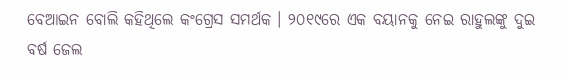ବେଆଇନ ବୋଲି କହିଥିଲେ କଂଗ୍ରେସ ସମର୍ଥକ । ୨୦୧୯ରେ ଏକ ବୟାନକୁ ନେଇ ରାହୁଲଙ୍କୁ ଦୁଇ ବର୍ଷ ଜେଲ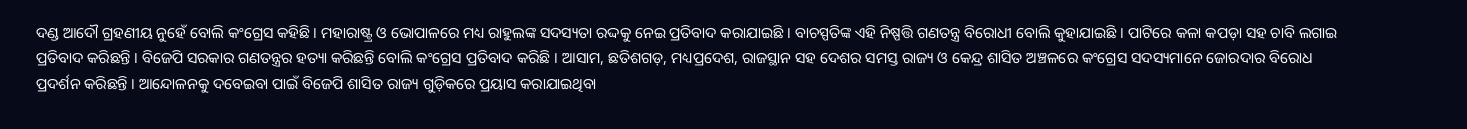ଦଣ୍ଡ ଆଦୌ ଗ୍ରହଣୀୟ ନୁହେଁ ବୋଲି କଂଗ୍ରେସ କହିଛି । ମହାରାଷ୍ଟ୍ର ଓ ଭୋପାଳରେ ମଧ୍ୟ ରାହୁଲଙ୍କ ସଦସ୍ୟତା ରଦ୍ଦକୁ ନେଇ ପ୍ରତିବାଦ କରାଯାଇଛି । ବାଚସ୍ପତିଙ୍କ ଏହି ନିଷ୍ପତ୍ତି ଗଣତନ୍ତ୍ର ବିରୋଧୀ ବୋଲି କୁହାଯାଇଛି । ପାଟିରେ କଳା କପଡ଼ା ସହ ଚାବି ଲଗାଇ ପ୍ରତିବାଦ କରିଛନ୍ତି । ବିଜେପି ସରକାର ଗଣତନ୍ତ୍ରର ହତ୍ୟା କରିଛନ୍ତି ବୋଲି କଂଗ୍ରେସ ପ୍ରତିବାଦ କରିଛି । ଆସାମ, ଛତିଶଗଡ଼, ମଧ୍ୟପ୍ରଦେଶ, ରାଜସ୍ଥାନ ସହ ଦେଶର ସମସ୍ତ ରାଜ୍ୟ ଓ କେନ୍ଦ୍ର ଶାସିତ ଅଞ୍ଚଳରେ କଂଗ୍ରେସ ସଦସ୍ୟମାନେ ଜୋରଦାର ବିରୋଧ ପ୍ରଦର୍ଶନ କରିଛନ୍ତି । ଆନ୍ଦୋଳନକୁ ଦବେଇବା ପାଇଁ ବିଜେପି ଶାସିତ ରାଜ୍ୟ ଗୁଡ଼ିକରେ ପ୍ରୟାସ କରାଯାଇଥିବା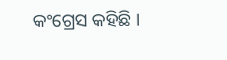କଂଗ୍ରେସ କହିଛି ।